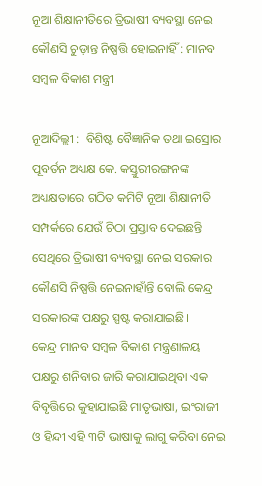ନୂଆ ଶିକ୍ଷାନୀତିରେ ତ୍ରିଭାଷୀ ବ୍ୟବସ୍ଥା ନେଇ କୌଣସି ଚୁଡ଼ାନ୍ତ ନିଷ୍ପତ୍ତି ହୋଇନାହିଁ : ମାନବ ସମ୍ବଳ ବିକାଶ ମନ୍ତ୍ରୀ

ନୂଆଦିଲ୍ଲୀ :  ବିଶିଷ୍ଟ ବୈଜ୍ଞାନିକ ତଥା ଇସ୍ରୋର ପୂବର୍ତନ ଅଧ୍ୟକ୍ଷ କେ. କସ୍ତୁରୀରଙ୍ଗନଙ୍କ ଅଧ୍ୟକ୍ଷତାରେ ଗଠିତ କମିଟି ନୂଆ ଶିକ୍ଷାନୀତି ସମ୍ପର୍କରେ ଯେଉଁ ଚିଠା ପ୍ରସ୍ତାବ ଦେଇଛନ୍ତି ସେଥିରେ ତ୍ରିଭାଷୀ ବ୍ୟବସ୍ଥା ନେଇ ସରକାର କୌଣସି ନିଷ୍ପତ୍ତି ନେଇନାହାଁନ୍ତି ବୋଲି କେନ୍ଦ୍ର ସରକାରଙ୍କ ପକ୍ଷରୁ ସ୍ପଷ୍ଟ କରାଯାଇଛି।
କେନ୍ଦ୍ର ମାନବ ସମ୍ବଳ ବିକାଶ ମନ୍ତ୍ରଣାଳୟ ପକ୍ଷରୁ ଶନିବାର ଜାରି କରାଯାଇଥିବା ଏକ ବିବୃତ୍ତିରେ କୁହାଯାଇଛି ମାତୃଭାଷା, ଇଂରାଜୀ ଓ ହିନ୍ଦୀ ଏହି ୩ଟି ଭାଷାକୁ ଲାଗୁ କରିବା ନେଇ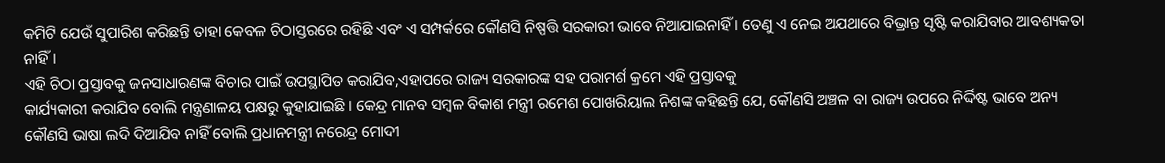କମିଟି ଯେଉଁ ସୁପାରିଶ କରିଛନ୍ତି ତାହା କେବଳ ଚିଠାସ୍ତରରେ ରହିଛି ଏବଂ ଏ ସମ୍ପର୍କରେ କୌଣସି ନିଷ୍ପତ୍ତି ସରକାରୀ ଭାବେ ନିଆଯାଇନାହିଁ । ତେଣୁ ଏ ନେଇ ଅଯଥାରେ ବିଭ୍ରାନ୍ତ ସୃଷ୍ଟି କରାଯିବାର ଆବଶ୍ୟକତା ନାହିଁ।
ଏହି ଚିଠା ପ୍ରସ୍ତାବକୁ ଜନସାଧାରଣଙ୍କ ବିଚାର ପାଇଁ ଉପସ୍ଥାପିତ କରାଯିବ,ଏହାପରେ ରାଜ୍ୟ ସରକାରଙ୍କ ସହ ପରାମର୍ଶ କ୍ରମେ ଏହି ପ୍ରସ୍ତାବକୁ
କାର୍ଯ୍ୟକାରୀ କରାଯିବ ବୋଲି ମନ୍ତ୍ରଣାଳୟ ପକ୍ଷରୁ କୁହାଯାଇଛି । କେନ୍ଦ୍ର ମାନବ ସମ୍ବଳ ବିକାଶ ମନ୍ତ୍ରୀ ରମେଶ ପୋଖରିୟାଲ ନିଶଙ୍କ କହିଛନ୍ତି ଯେ, କୌଣସି ଅଞ୍ଚଳ ବା ରାଜ୍ୟ ଉପରେ ନିର୍ଦ୍ଦିଷ୍ଟ ଭାବେ ଅନ୍ୟ କୌଣସି ଭାଷା ଲଦି ଦିଆଯିବ ନାହିଁ ବୋଲି ପ୍ରଧାନମନ୍ତ୍ରୀ ନରେନ୍ଦ୍ର ମୋଦୀ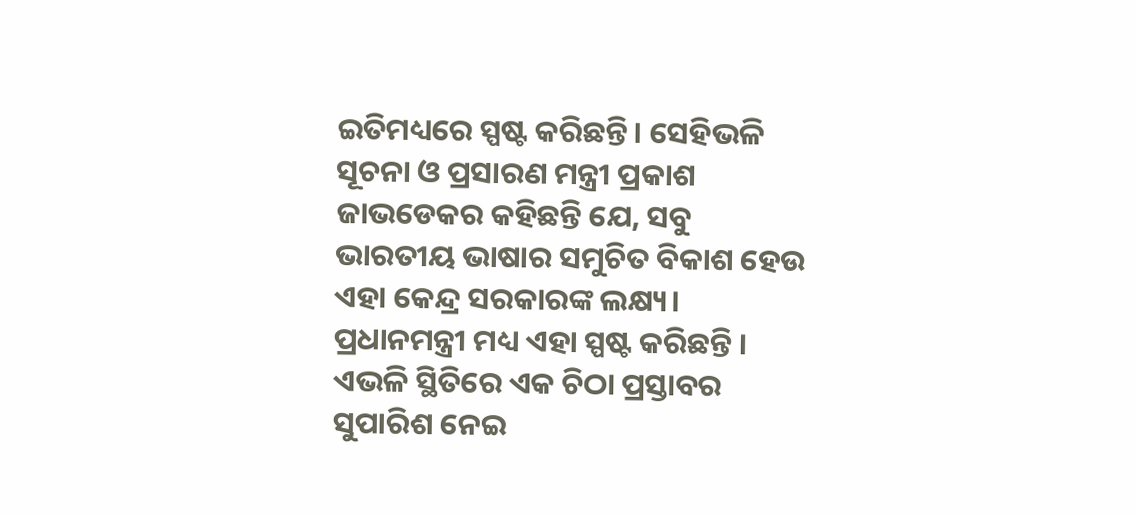ଇତିମଧ୍ୟରେ ସ୍ପଷ୍ଟ କରିଛନ୍ତି। ସେହିଭଳି ସୂଚନା ଓ ପ୍ରସାରଣ ମନ୍ତ୍ରୀ ପ୍ରକାଶ ଜାଭଡେକର କହିଛନ୍ତି ଯେ, ସବୁ ଭାରତୀୟ ଭାଷାର ସମୁଚିତ ବିକାଶ ହେଉ ଏହା କେନ୍ଦ୍ର ସରକାରଙ୍କ ଲକ୍ଷ୍ୟ। ପ୍ରଧାନମନ୍ତ୍ରୀ ମଧ୍ୟ ଏହା ସ୍ପଷ୍ଟ କରିଛନ୍ତି । ଏଭଳି ସ୍ଥିତିରେ ଏକ ଚିଠା ପ୍ରସ୍ତାବର ସୁପାରିଶ ନେଇ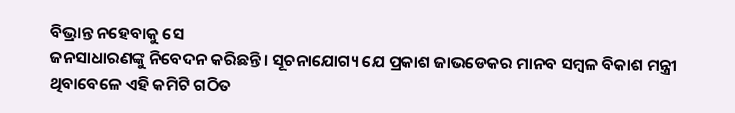ବିଭ୍ରାନ୍ତ ନହେବାକୁ ସେ
ଜନସାଧାରଣଙ୍କୁ ନିବେଦନ କରିଛନ୍ତି। ସୂଚନାଯୋଗ୍ୟ ଯେ ପ୍ରକାଶ ଜାଭଡେକର ମାନବ ସମ୍ବଳ ବିକାଶ ମନ୍ତ୍ରୀ ଥିବାବେଳେ ଏହି କମିଟି ଗଠିତ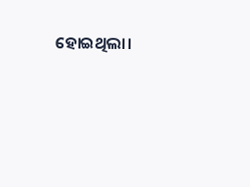ହୋଇଥିଲା।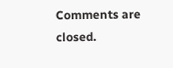Comments are closed.